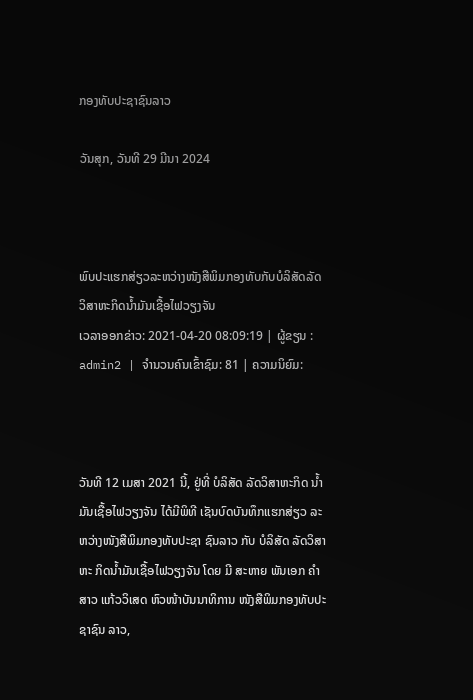ກອງທັບປະຊາຊົນລາວ

ວັນສຸກ, ວັນທີ 29 ມີນາ 2024



ພົບປະແຮກສ່ຽວລະຫວ່າງໜັງສືພິມກອງທັບກັບບໍລິສັດລັດວິສາຫະກິດນ້ຳມັນເຊື້ອໄຟວຽງຈັນ
ເວລາອອກຂ່າວ: 2021-04-20 08:09:19 | ຜູ້ຂຽນ : admin2 | ຈຳນວນຄົນເຂົ້າຊົມ: 81 | ຄວາມນິຍົມ:



ວັນທີ 12 ເມສາ 2021 ນີ້, ຢູ່ທີ່ ບໍລິສັດ ລັດວິສາຫະກິດ ນໍ້າມັນເຊື້ອໄຟວຽງຈັນ ໄດ້ມີພິທີ ເຊັນບົດບັນທຶກແຮກສ່ຽວ ລະ ຫວ່າງໜັງສືພິມກອງທັບປະຊາ ຊົນລາວ ກັບ ບໍລິສັດ ລັດວິສາຫະ ກິດນໍ້າມັນເຊື້ອໄຟວຽງຈັນ ໂດຍ ມີ ສະຫາຍ ພັນເອກ ຄຳສາວ ແກ້ວວິເສດ ຫົວໜ້າບັນນາທິການ ໜັງສືພິມກອງທັບປະຊາຊົນ ລາວ,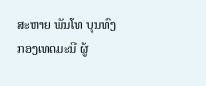ສະຫາຍ ພັນໂທ ບຸນທົງ ກອງເທດມະນີ ຜູ້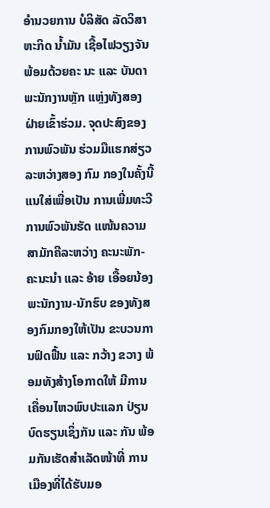ອໍານວຍການ ບໍລິສັດ ລັດວິສາຫະກິດ ນໍ້າມັນ ເຊື້ອໄຟວຽງຈັນ ພ້ອມດ້ວຍຄະ ນະ ແລະ ບັນດາພະນັກງານຫຼັກ ແຫຼ່ງທັງສອງຝ່າຍເຂົ້າຮ່ວມ. ຈຸດປະສົງຂອງການພົວພັນ ຮ່ວມມືແຮກສ່ຽວລະຫວ່າງສອງ ກົມ ກອງໃນຄັ້ງນີ້ແນໃສ່ເພື່ອເປັນ ການເພີ່ມທະວີການພົວພັນຮັດ ແໜ້ນຄວາມສາມັກຄີລະຫວ່າງ ຄະນະພັກ-ຄະນະນໍາ ແລະ ອ້າຍ ເອື້ອຍນ້ອງພະນັກງານ-ນັກຮົບ ຂອງທັງສອງກົມກອງໃຫ້ເປັນ ຂະບວນການຟົດຟື້ນ ແລະ ກວ້າງ ຂວາງ ພ້ອມທັງສ້າງໂອກາດໃຫ້ ມີການເຄື່ອນໄຫວພົບປະແລກ ປ່ຽນບົດຮຽນເຊິ່ງກັນ ແລະ ກັນ ພ້ອມກັນເຮັດສໍາເລັດໜ້າທີ່ ການເມືອງທີ່ໄດ້ຮັບມອ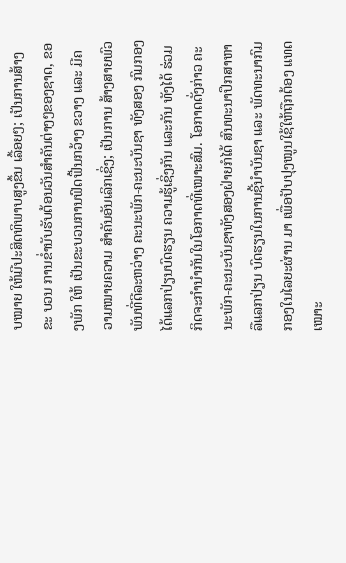ບໝາຍ ໃຫ້ມີປະສິດທິພາບສູງຂຶ້ນ ເລື້ອຍໆ; ເປັນການສ້າງຂະ ບວນ ການຂໍ່ານັບຮັບຕ້ອນວັນສໍາຄັນຕ່າງໆຂອງຊາດ, ຂອງພັກ ໃຫ້ ເປັນຂະບວນການຟົດຟື້ນກວ້າງ ຂວາງ ແລະ ມີຄວາມໝາຍຄວາມ ສໍາຄັນອັນເລິກເຊິ່ງ; ເປັນການ ສ້າງສາຍພົວພັນທີ່ດີລະຫວ່າງ ຄະນະພັກ-ຄະນະບັນຊາ ທັງສອງ ກົມກອງໄດ້ແລກປ່ຽນບົດຮຽນ ຄວາມຮູ້ເຊິ່ງກັນ ແລະກັນ ທັງໄດ້ ຮ່ວມກິດຈະກໍານຳກັນໃນໂອກາດທີ່ເໝາະສົມ. ໂອກາດດັ່ງກ່າວ ຄະນະພັກ-ຄະນະບັນຊາທັງສອງຝ່າຍກໍໄດ້ ສົນທະນາປຶກສາຫາລືແລກປ່ຽນ ບົດຮຽນໃນການຊີ້ນຳບັນຊາ ແລະ ພັດທະນາກົມກອງໃນໄລຍະຜ່ານ ມາ ເພື່ອປັບປຸງໝູນໃຊ້ໃຫ້ຖືກຕ້ອງ ແທດເໝາະ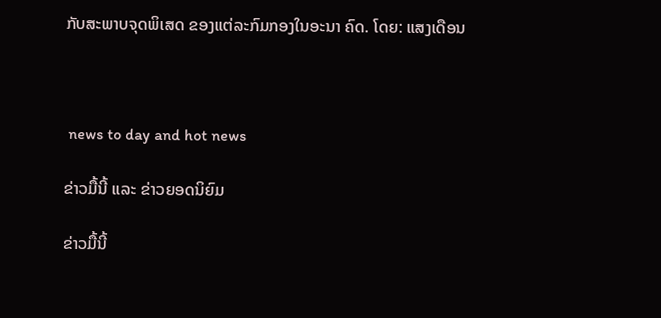ກັບສະພາບຈຸດພິເສດ ຂອງແຕ່ລະກົມກອງໃນອະນາ ຄົດ. ໂດຍ: ແສງເດືອນ



 news to day and hot news

ຂ່າວມື້ນີ້ ແລະ ຂ່າວຍອດນິຍົມ

ຂ່າວມື້ນີ້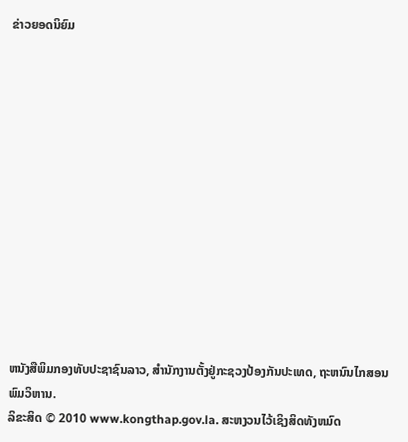ຂ່າວຍອດນິຍົມ













ຫນັງສືພິມກອງທັບປະຊາຊົນລາວ, ສຳນັກງານຕັ້ງຢູ່ກະຊວງປ້ອງກັນປະເທດ, ຖະຫນົນໄກສອນພົມວິຫານ.
ລິຂະສິດ © 2010 www.kongthap.gov.la. ສະຫງວນໄວ້ເຊິງສິດທັງຫມົດ